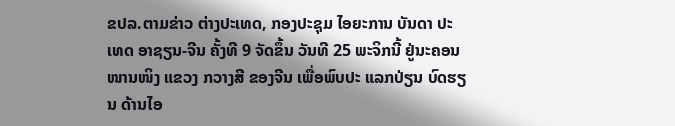ຂປລ.ຕາມຂ່າວ ຕ່າງປະເທດ, ກອງປະຊຸມ ໄອຍະການ ບັນດາ ປະເທດ ອາຊຽນ-ຈີນ ຄັ້ງທີ 9 ຈັດຂຶ້ນ ວັນທີ 25 ພະຈິກນີ້ ຢູ່ນະຄອນ ໜານໜິງ ແຂວງ ກວາງສີ ຂອງຈີນ ເພື່ອພົບປະ ແລກປ່ຽນ ບົດຮຽນ ດ້ານໄອ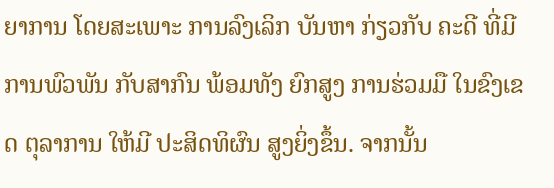ຍາການ ໂດຍສະເພາະ ການລົງເລິກ ບັນຫາ ກ່ຽວກັບ ຄະດີ ທີ່ມີ ການພົວພັນ ກັບສາກົນ ພ້ອມທັງ ຍົກສູງ ການຮ່ວມມື ໃນຂົງເຂດ ຕຸລາການ ໃຫ້ມີ ປະສິດທິຜົນ ສູງຍິ່ງຂຶ້ນ. ຈາກນັ້ນ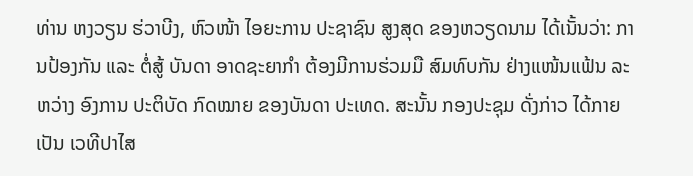ທ່ານ ຫງວຽນ ຮ່ວາບີງ, ຫົວໜ້າ ໄອຍະການ ປະຊາຊົນ ສູງສຸດ ຂອງຫວຽດນາມ ໄດ້ເນັ້ນວ່າ: ການປ້ອງກັນ ແລະ ຕໍ່ສູ້ ບັນດາ ອາດຊະຍາກຳ ຕ້ອງມີການຮ່ວມມື ສົມທົບກັນ ຢ່າງແໜ້ນແຟ້ນ ລະ ຫວ່າງ ອົງການ ປະຕິບັດ ກົດໝາຍ ຂອງບັນດາ ປະເທດ. ສະນັ້ນ ກອງປະຊຸມ ດັ່ງກ່າວ ໄດ້ກາຍເປັນ ເວທີປາໄສ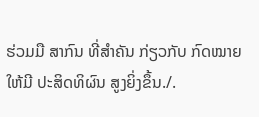ຮ່ວມມື ສາກົນ ທີ່ສຳຄັນ ກ່ຽວກັບ ກົດໝາຍ ໃຫ້ມີ ປະສິດທິຜົນ ສູງຍິ່ງຂຶ້ນ./.